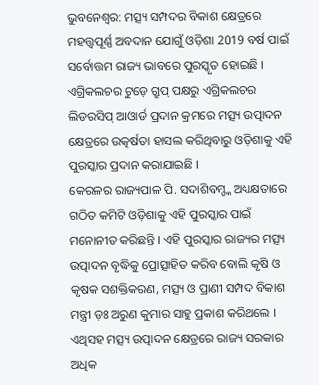ଭୁବନେଶ୍ବର: ମତ୍ସ୍ୟ ସମ୍ପଦର ବିକାଶ କ୍ଷେତ୍ରରେ ମହତ୍ତ୍ବପୂର୍ଣ୍ଣ ଅବଦାନ ଯୋଗୁଁ ଓଡ଼ିଶା 2019 ବର୍ଷ ପାଇଁ ସର୍ବୋତ୍ତମ ରାଜ୍ୟ ଭାବରେ ପୁରସ୍କୃତ ହୋଇଛି । ଏଗ୍ରିକଲଚର ଟୁଡ଼େ ଗ୍ରୁପ୍ ପକ୍ଷରୁ ଏଗ୍ରିକଲଚର ଲିଡରସିପ୍ ଆଓାର୍ଡ ପ୍ରଦାନ କ୍ରମରେ ମତ୍ସ୍ୟ ଉତ୍ପାଦନ କ୍ଷେତ୍ରରେ ଉତ୍କର୍ଷତା ହାସଲ କରିଥିବାରୁ ଓଡ଼ିଶାକୁ ଏହି ପୁରସ୍କାର ପ୍ରଦାନ କରାଯାଇଛି ।
କେରଳର ରାଜ୍ୟପାଳ ପି. ସଦାଶିବମ୍ଙ୍କ ଅଧ୍ୟକ୍ଷତାରେ ଗଠିତ କମିଟି ଓଡ଼ିଶାକୁ ଏହି ପୁରସ୍କାର ପାଇଁ ମନୋନୀତ କରିଛନ୍ତି । ଏହି ପୁରସ୍କାର ରାଜ୍ୟର ମତ୍ସ୍ୟ ଉତ୍ପାଦନ ବୃଦ୍ଧିକୁ ପ୍ରୋତ୍ସାହିତ କରିବ ବୋଲି କୃଷି ଓ କୃଷକ ସଶକ୍ତିକରଣ, ମତ୍ସ୍ୟ ଓ ପ୍ରାଣୀ ସମ୍ପଦ ବିକାଶ ମନ୍ତ୍ରୀ ଡ଼ଃ ଅରୁଣ କୁମାର ସାହୁ ପ୍ରକାଶ କରିଥଲେ । ଏଥିସହ ମତ୍ସ୍ୟ ଉତ୍ପାଦନ କ୍ଷେତ୍ରରେ ରାଜ୍ୟ ସରକାର ଅଧିକ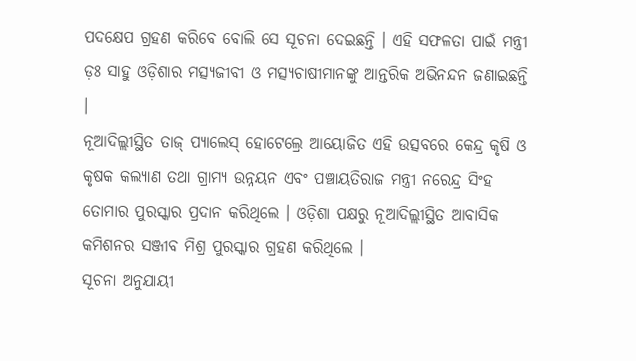ପଦକ୍ଷେପ ଗ୍ରହଣ କରିବେ ବୋଲି ସେ ସୂଚନା ଦେଇଛନ୍ତି । ଏହି ସଫଳତା ପାଇଁ ମନ୍ତ୍ରୀ ଡ଼ଃ ସାହୁ ଓଡ଼ିଶାର ମତ୍ସ୍ୟଜୀବୀ ଓ ମତ୍ସ୍ୟଚାଷୀମାନଙ୍କୁ ଆନ୍ତରିକ ଅଭିନନ୍ଦନ ଜଣାଇଛନ୍ତି ।
ନୂଆଦିଲ୍ଲୀସ୍ଥିତ ତାଜ୍ ପ୍ୟାଲେସ୍ ହୋଟେଲ୍ରେ ଆୟୋଜିତ ଏହି ଉତ୍ସବରେ କେନ୍ଦ୍ର କୃଷି ଓ କୃଷକ କଲ୍ୟାଣ ତଥା ଗ୍ରାମ୍ୟ ଉନ୍ନୟନ ଏବଂ ପଞ୍ଚାୟତିରାଜ ମନ୍ତ୍ରୀ ନରେନ୍ଦ୍ର ସିଂହ ତୋମାର ପୁରସ୍କାର ପ୍ରଦାନ କରିଥିଲେ । ଓଡ଼ିଶା ପକ୍ଷରୁ ନୂଆଦିଲ୍ଲୀସ୍ଥିତ ଆବାସିକ କମିଶନର ସଞ୍ଜୀବ ମିଶ୍ର ପୁରସ୍କାର ଗ୍ରହଣ କରିଥିଲେ ।
ସୂଚନା ଅନୁଯାୟୀ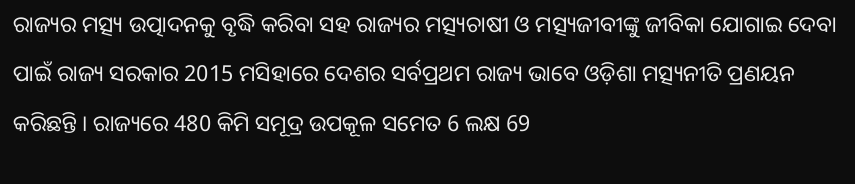ରାଜ୍ୟର ମତ୍ସ୍ୟ ଉତ୍ପାଦନକୁ ବୃଦ୍ଧି କରିବା ସହ ରାଜ୍ୟର ମତ୍ସ୍ୟଚାଷୀ ଓ ମତ୍ସ୍ୟଜୀବୀଙ୍କୁ ଜୀବିକା ଯୋଗାଇ ଦେବା ପାଇଁ ରାଜ୍ୟ ସରକାର 2015 ମସିହାରେ ଦେଶର ସର୍ବପ୍ରଥମ ରାଜ୍ୟ ଭାବେ ଓଡ଼ିଶା ମତ୍ସ୍ୟନୀତି ପ୍ରଣୟନ କରିଛନ୍ତି । ରାଜ୍ୟରେ 480 କିମି ସମୂଦ୍ର ଉପକୂଳ ସମେତ 6 ଲକ୍ଷ 69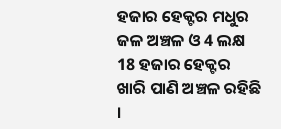ହଜାର ହେକ୍ଟର ମଧୁର ଜଳ ଅଞ୍ଚଳ ଓ 4 ଲକ୍ଷ 18 ହଜାର ହେକ୍ଟର ଖାରି ପାଣି ଅଞ୍ଚଳ ରହିଛି ।